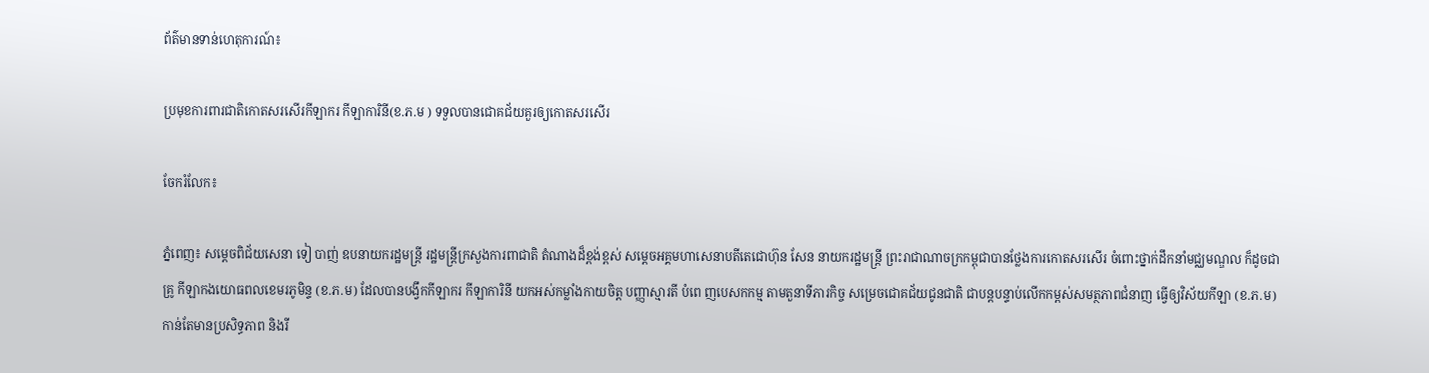ព័ត៌មានទាន់ហេតុការណ៍៖

ប្រមុខការពារជាតិកោតសរសើរកីឡាករ កីឡាការិនី(ខ.ភ.ម ) ទទួលបានជោគជ័យគួរឲ្យកោតសរសើរ

ចែករំលែក៖

ភ្នំពេញ៖ សម្តេចពិជ័យសេនា ទៀ បាញ់ ឧបនាយករដ្ឋមន្ត្រី រដ្ឋមន្ត្រីក្រសួងការពាជាតិ តំណាងដ៏ខ្ពង់ខ្ពស់ សម្តេចអគ្គមហាសេនាបតីតេជោហ៊ុន សែន នាយករដ្ឋមន្ត្រី ព្រះរាជាណាចក្រកម្ពុជាបានថ្លែងការកោតសរសើរ ចំពោះថ្នាក់ដឹកនាំមជ្ឈមណ្ឌល ក៏ដូចជាគ្រូ កីឡាកងយោធពលខេមរភូមិន្ទ (ខ.ភ.ម) ដែលបានបង្វឹកកីឡាករ កីឡាការិនី យកអស់កម្លាំងកាយចិត្ត បញ្ញាស្មារតី បំពេ ញបេសកកម្ម តាមតួនាទីភារកិច្ច សម្រេចជោគជ័យជូនជាតិ ជាបន្តបន្ទាប់លើកកម្ពស់សមត្ថភាពជំនាញ ធ្វើឲ្យវិស័យកីឡា (ខ.ភ.ម) កាន់តែមានប្រសិទ្ធភាព និងរី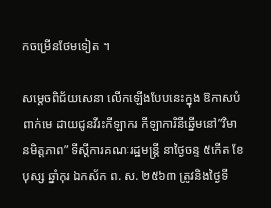កចម្រើនថែមទៀត ។

សម្តេចពិជ័យសេនា លើកឡើងបែបនេះក្នុង ឱកាសបំពាក់មេ ដាយជូនវីរះកីឡាករ កីឡាការិនីឆ្នើមនៅ”វិមានមិត្តភាព” ទីស្តីការគណៈរដ្ឋមន្ត្រី នាថ្ងៃចន្ទ ៥កើត ខែ បុស្ស ឆ្នាំកុរ ឯកស័ក ព. ស. ២៥៦៣ ត្រូវនិងថ្ងៃទី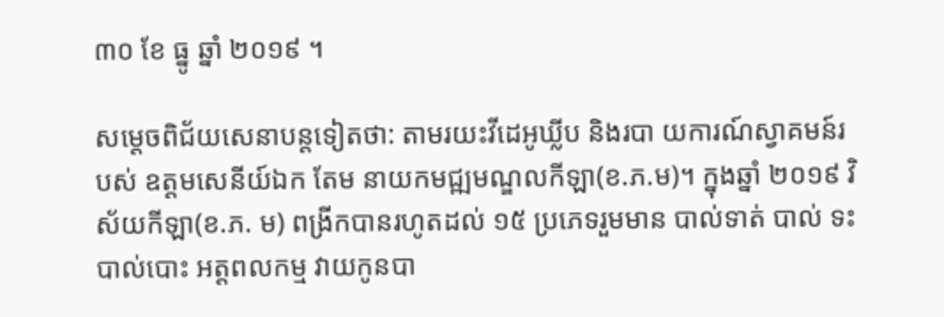៣០ ខែ ធ្នូ ឆ្នាំ ២០១៩ ។

សម្តេចពិជ័យសេនាបន្តទៀតថា: តាមរយះវីដេអូឃ្លីប និងរបា យការណ៍ស្វាគមន៍របស់ ឧត្តមសេនីយ៍ឯក តែម នាយកមជ្ឍមណ្ឌលកីឡា(ខ.ភ.ម)។ ក្នុងឆ្នាំ ២០១៩ វិស័យកីឡា(ខ.ភ. ម) ពង្រីកបានរហូតដល់ ១៥ ប្រភេទរួមមាន បាល់ទាត់ បាល់ ទះ បាល់បោះ អត្តពលកម្ម វាយកូនបា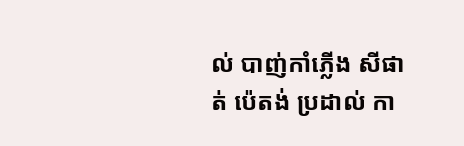ល់ បាញ់កាំភ្លើង សីផាត់ ប៉េតង់ ប្រដាល់ កា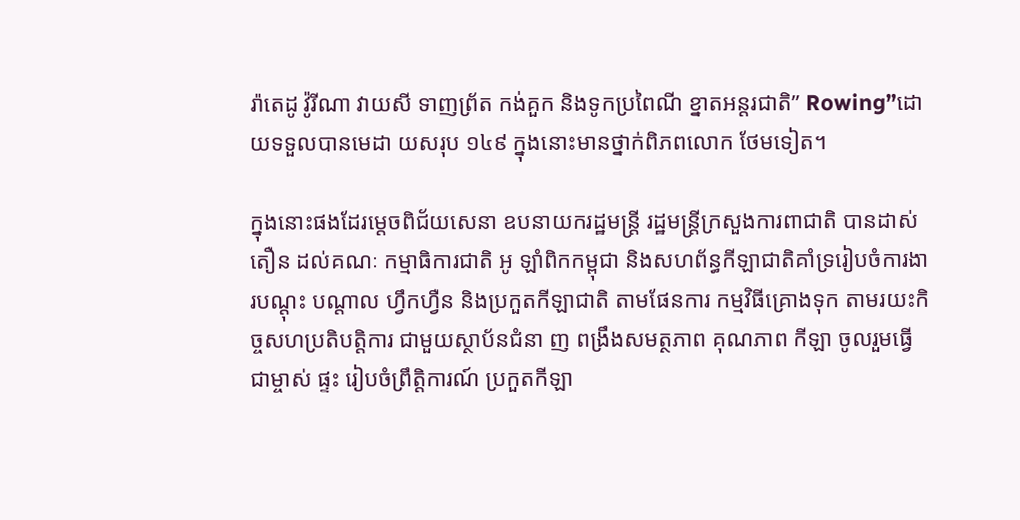រ៉ាតេដូ វ៉ូរីណា វាយសី ទាញព្រ័ត កង់គួក និងទូកប្រពៃណី ខ្នាតអន្តរជាតិ” Rowing”ដោយទទួលបានមេដា យសរុប ១៤៩ ក្នុងនោះមានថ្នាក់ពិភពលោក ថែមទៀត។

ក្នុងនោះផងដែរម្តេចពិជ័យសេនា ឧបនាយករដ្ឋមន្ត្រី រដ្ឋមន្ត្រីក្រសួងការពាជាតិ បានដាស់តឿន ដល់គណៈ កម្មាធិការជាតិ អូ ឡាំពិកកម្ពុជា និងសហព័ន្ធកីឡាជាតិគាំទ្ររៀបចំការងារបណ្តុះ បណ្តាល ហ្វឹកហ្វឺន និងប្រកួតកីឡាជាតិ តាមផែនការ កម្មវិធីគ្រោងទុក តាមរយះកិច្ចសហប្រតិបត្តិការ ជាមួយស្ថាប័នជំនា ញ ពង្រឹងសមត្ថភាព គុណភាព កីឡា ចូលរួមធ្វើជាម្ចាស់ ផ្ទះ រៀបចំព្រឹត្តិការណ៍ ប្រកួតកីឡា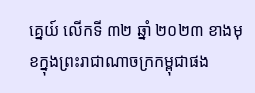គ្នេយ៍ លើកទី ៣២ ឆ្នាំ ២០២៣ ខាងមុខក្នុងព្រះរាជាណាចក្រកម្ពុជាផង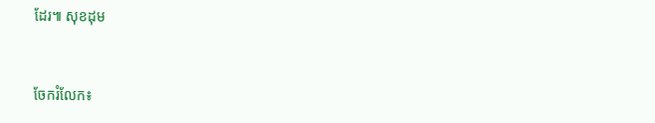ដែរ៕ សុខដុម


ចែករំលែក៖